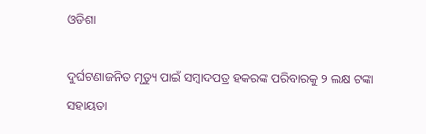ଓଡିଶା

ଦୁର୍ଘଟଣାଜନିତ ମୃତ୍ୟୁ ପାଇଁ ସମ୍ବାଦପତ୍ର ହକରଙ୍କ ପରିବାରକୁ ୨ ଲକ୍ଷ ଟଙ୍କା ସହାୟତା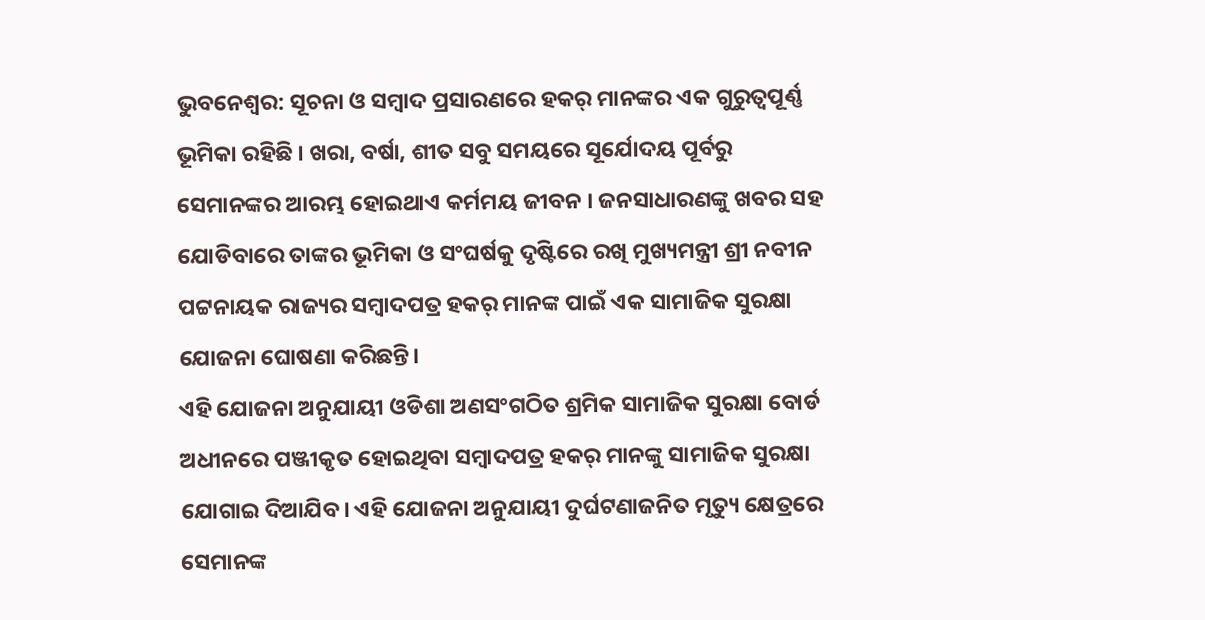ଭୁବନେଶ୍ୱର: ସୂଚନା ଓ ସମ୍ବାଦ ପ୍ରସାରଣରେ ହକର୍ ମାନଙ୍କର ଏକ ଗୁରୁତ୍ବପୂର୍ଣ୍ଣ ଭୂମିକା ରହିଛି । ଖରା, ବର୍ଷା, ଶୀତ ସବୁ ସମୟରେ ସୂର୍ଯୋଦୟ ପୂର୍ବରୁ ସେମାନଙ୍କର ଆରମ୍ଭ ହୋଇଥାଏ କର୍ମମୟ ଜୀବନ । ଜନସାଧାରଣଙ୍କୁ ଖବର ସହ ଯୋଡିବାରେ ତାଙ୍କର ଭୂମିକା ଓ ସଂଘର୍ଷକୁ ଦୃଷ୍ଟିରେ ରଖି ମୁଖ୍ୟମନ୍ତ୍ରୀ ଶ୍ରୀ ନବୀନ ପଟ୍ଟନାୟକ ରାଜ୍ୟର ସମ୍ବାଦପତ୍ର ହକର୍ ମାନଙ୍କ ପାଇଁ ଏକ ସାମାଜିକ ସୁରକ୍ଷା ଯୋଜନା ଘୋଷଣା କରିଛନ୍ତି।
ଏହି ଯୋଜନା ଅନୁଯାୟୀ ଓଡିଶା ଅଣସଂଗଠିତ ଶ୍ରମିକ ସାମାଜିକ ସୁରକ୍ଷା ବୋର୍ଡ ଅଧୀନରେ ପଞ୍ଜୀକୃତ ହୋଇଥିବା ସମ୍ବାଦପତ୍ର ହକର୍ ମାନଙ୍କୁ ସାମାଜିକ ସୁରକ୍ଷା ଯୋଗାଇ ଦିଆଯିବ। ଏହି ଯୋଜନା ଅନୁଯାୟୀ ଦୁର୍ଘଟଣାଜନିତ ମୃତ୍ୟୁ କ୍ଷେତ୍ରରେ ସେମାନଙ୍କ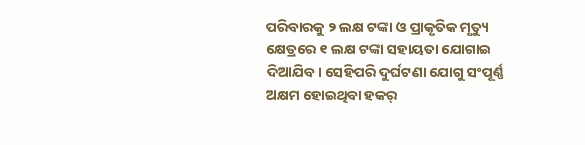ପରିବାରକୁ ୨ ଲକ୍ଷ ଟଙ୍କା ଓ ପ୍ରାକୃତିକ ମୃତ୍ୟୁ କ୍ଷେତ୍ରରେ ୧ ଲକ୍ଷ ଟଙ୍କା ସହାୟତା ଯୋଗାଇ ଦିଆଯିବ। ସେହିପରି ଦୁର୍ଘଟଣା ଯୋଗୁ ସଂପୂର୍ଣ୍ଣ ଅକ୍ଷମ ହୋଇଥିବା ହକର୍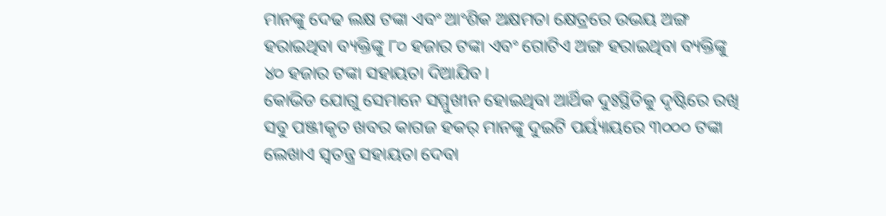ମାନଙ୍କୁ ଦେଢ ଲକ୍ଷ ଟଙ୍କା ଏବଂ ଆଂଶିକ ଅକ୍ଷମତା କ୍ଷେତ୍ରରେ ଉଭୟ ଅଙ୍ଗ ହରାଇଥିବା ବ୍ୟକ୍ତିଙ୍କୁ ୮୦ ହଜାର ଟଙ୍କା ଏବଂ ଗୋଟିଏ ଅଙ୍ଗ ହରାଇଥିବା ବ୍ୟକ୍ତିଙ୍କୁ ୪୦ ହଜାର ଟଙ୍କା ସହାୟତା ଦିଆଯିବ।
କୋଭିଡ ଯୋଗୁ ସେମାନେ ସମ୍ମୁଖୀନ ହୋଇଥିବା ଆର୍ଥିକ ଦୁଃସ୍ଥିତିକୁ ଦୃଷ୍ଟିରେ ରଖି ସବୁ ପଞ୍ଜୀକୃତ ଖବର କାଗଜ ହକର୍ ମାନଙ୍କୁ ଦୁଇଟି ପର୍ୟ୍ୟାୟରେ ୩୦୦୦ ଟଙ୍କା ଲେଖାଏ ସ୍ବତନ୍ତ୍ର ସହାୟତା ଦେବା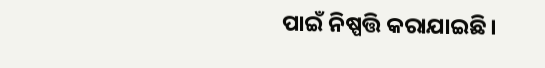ପାଇଁ ନିଷ୍ପତ୍ତି କରାଯାଇଛି।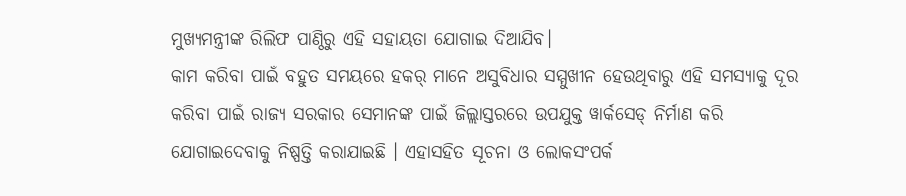ମୁଖ୍ୟମନ୍ତ୍ରୀଙ୍କ ରିଲିଫ ପାଣ୍ଠିରୁ ଏହି ସହାୟତା ଯୋଗାଇ ଦିଆଯିବ।
କାମ କରିବା ପାଇଁ ବହୁତ ସମୟରେ ହକର୍ ମାନେ ଅସୁବିଧାର ସମ୍ମୁଖୀନ ହେଉଥିବାରୁ ଏହି ସମସ୍ୟାକୁ ଦୂର କରିବା ପାଇଁ ରାଜ୍ୟ ସରକାର ସେମାନଙ୍କ ପାଇଁ ଜିଲ୍ଲାସ୍ତରରେ ଉପଯୁକ୍ତ ୱାର୍କସେଡ୍ ନିର୍ମାଣ କରି ଯୋଗାଇଦେବାକୁ ନିଷ୍ପତ୍ତି କରାଯାଇଛି । ଏହାସହିତ ସୂଚନା ଓ ଲୋକସଂପର୍କ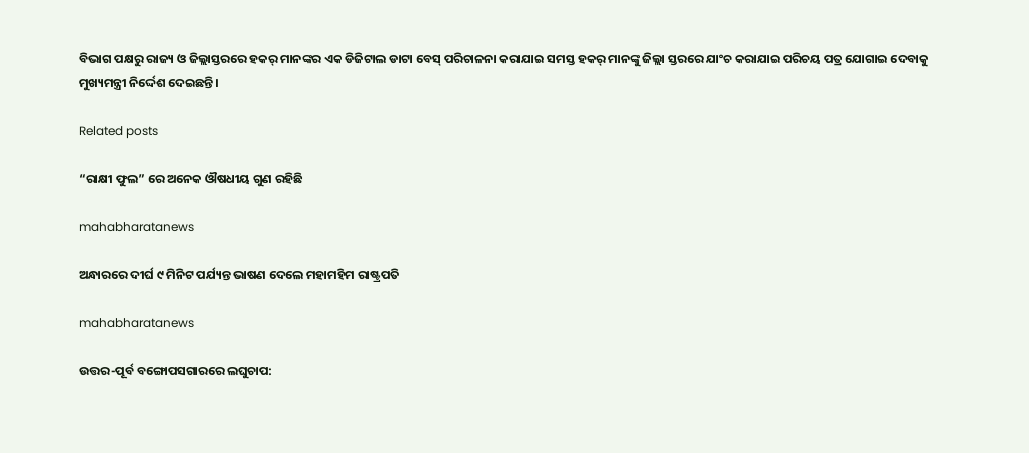ବିଭାଗ ପକ୍ଷରୁ ରାଜ୍ୟ ଓ ଜିଲ୍ଲାସ୍ତରରେ ହକର୍ ମାନଙ୍କର ଏକ ଡିଜିଟାଲ ଡାଟା ବେସ୍ ପରିଚାଳନା କରାଯାଇ ସମସ୍ତ ହକର୍ ମାନଙ୍କୁ ଜିଲ୍ଲା ସ୍ତରରେ ଯାଂଚ କରାଯାଇ ପରିଚୟ ପତ୍ର ଯୋଗାଇ ଦେବାକୁ ମୁଖ୍ୟମନ୍ତ୍ରୀ ନିର୍ଦ୍ଦେଶ ଦେଇଛନ୍ତି।

Related posts

“ରାକ୍ଷୀ ଫୁଲ” ରେ ଅନେକ ଔଷଧୀୟ ଗୁଣ ରହିଛି

mahabharatanews

ଅନ୍ଧାରରେ ଦୀର୍ଘ ୯ ମିନିଟ ପର୍ଯ୍ୟନ୍ତ ଭାଷଣ ଦେଲେ ମହାମହିମ ରାଷ୍ଟ୍ରପତି

mahabharatanews

ଉତ୍ତର-ପୂର୍ବ ବଙ୍ଗୋପସଗାରରେ ଲଘୁଚାପ: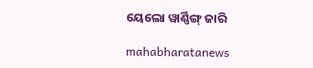ୟେଲୋ ୱାର୍ଣ୍ଣିଙ୍ଗ୍ ଜାରି

mahabharatanews